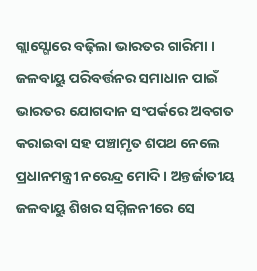ଗ୍ଲାସ୍ଗୋରେ ବଢ଼ିଲା ଭାରତର ଗାରିମା । ଜଳବାୟୁ ପରିବର୍ତ୍ତନର ସମାଧାନ ପାଇଁ ଭାରତର ଯୋଗଦାନ ସଂପର୍କରେ ଅବଗତ କରାଇବା ସହ ପଞ୍ଚାମୃତ ଶପଥ ନେଲେ ପ୍ରଧାନମନ୍ତ୍ରୀ ନରେନ୍ଦ୍ର ମୋଦି । ଅନ୍ତର୍ଜାତୀୟ ଜଳବାୟୁ ଶିଖର ସମ୍ମିଳନୀରେ ସେ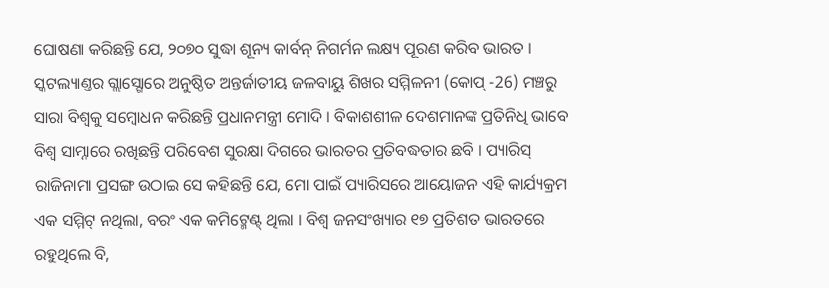ଘୋଷଣା କରିଛନ୍ତି ଯେ, ୨୦୭୦ ସୁଦ୍ଧା ଶୂନ୍ୟ କାର୍ବନ୍ ନିଗର୍ମନ ଲକ୍ଷ୍ୟ ପୂରଣ କରିବ ଭାରତ ।
ସ୍କଟଲ୍ୟାଣ୍ତର ଗ୍ଲାସ୍ଗୋରେ ଅନୁଷ୍ଠିତ ଅନ୍ତର୍ଜାତୀୟ ଜଳବାୟୁ ଶିଖର ସମ୍ମିଳନୀ (କୋପ୍ -26) ମଞ୍ଚରୁ ସାରା ବିଶ୍ୱକୁ ସମ୍ବୋଧନ କରିଛନ୍ତି ପ୍ରଧାନମନ୍ତ୍ରୀ ମୋଦି । ବିକାଶଶୀଳ ଦେଶମାନଙ୍କ ପ୍ରତିନିଧି ଭାବେ ବିଶ୍ୱ ସାମ୍ନାରେ ରଖିଛନ୍ତି ପରିବେଶ ସୁରକ୍ଷା ଦିଗରେ ଭାରତର ପ୍ରତିବଦ୍ଧତାର ଛବି । ପ୍ୟାରିସ୍ ରାଜିନାମା ପ୍ରସଙ୍ଗ ଉଠାଇ ସେ କହିଛନ୍ତି ଯେ, ମୋ ପାଇଁ ପ୍ୟାରିସରେ ଆୟୋଜନ ଏହି କାର୍ଯ୍ୟକ୍ରମ ଏକ ସମ୍ମିଟ୍ ନଥିଲା, ବରଂ ଏକ କମିଟ୍ମେଣ୍ଟ୍ ଥିଲା । ବିଶ୍ୱ ଜନସଂଖ୍ୟାର ୧୭ ପ୍ରତିଶତ ଭାରତରେ ରହୁଥିଲେ ବି,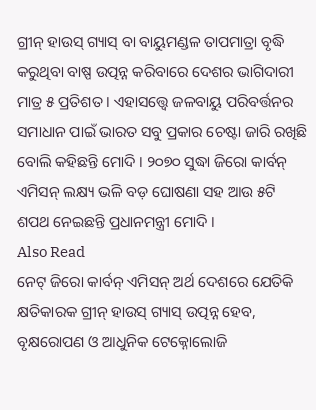ଗ୍ରୀନ୍ ହାଉସ୍ ଗ୍ୟାସ୍ ବା ବାୟୁମଣ୍ଡଳ ତାପମାତ୍ରା ବୃଦ୍ଧି କରୁଥିବା ବାଷ୍ପ ଉତ୍ପନ୍ନ କରିବାରେ ଦେଶର ଭାଗିଦାରୀ ମାତ୍ର ୫ ପ୍ରତିଶତ । ଏହାସତ୍ତ୍ୱେ ଜଳବାୟୁ ପରିବର୍ତ୍ତନର ସମାଧାନ ପାଇଁ ଭାରତ ସବୁ ପ୍ରକାର ଚେଷ୍ଟା ଜାରି ରଖିଛି ବୋଲି କହିଛନ୍ତି ମୋଦି । ୨୦୭୦ ସୁଦ୍ଧା ଜିରୋ କାର୍ବନ୍ ଏମିସନ୍ ଲକ୍ଷ୍ୟ ଭଳି ବଡ଼ ଘୋଷଣା ସହ ଆଉ ୫ଟି ଶପଥ ନେଇଛନ୍ତି ପ୍ରଧାନମନ୍ତ୍ରୀ ମୋଦି ।
Also Read
ନେଟ୍ ଜିରୋ କାର୍ବନ୍ ଏମିସନ୍ ଅର୍ଥ ଦେଶରେ ଯେତିକି କ୍ଷତିକାରକ ଗ୍ରୀନ୍ ହାଉସ୍ ଗ୍ୟାସ୍ ଉତ୍ପନ୍ନ ହେବ, ବୃକ୍ଷରୋପଣ ଓ ଆଧୁନିକ ଟେକ୍ନୋଲୋଜି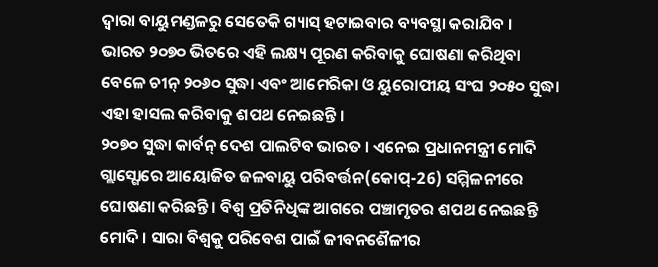ଦ୍ୱାରା ବାୟୁମଣ୍ଡଳରୁ ସେତେକି ଗ୍ୟାସ୍ ହଟାଇବାର ବ୍ୟବସ୍ଥା କରାଯିବ । ଭାରତ ୨୦୭୦ ଭିତରେ ଏହି ଲକ୍ଷ୍ୟ ପୂରଣ କରିବାକୁ ଘୋଷଣା କରିଥିବା ବେଳେ ଚୀନ୍ ୨୦୬୦ ସୁଦ୍ଧା ଏବଂ ଆମେରିକା ଓ ୟୁରୋପୀୟ ସଂଘ ୨୦୫୦ ସୁଦ୍ଧା ଏହା ହାସଲ କରିବାକୁ ଶପଥ ନେଇଛନ୍ତି ।
୨୦୭୦ ସୁଦ୍ଧା କାର୍ବନ୍ ଦେଶ ପାଲଟିବ ଭାରତ । ଏନେଇ ପ୍ରଧାନମନ୍ତ୍ରୀ ମୋଦି ଗ୍ଲାସ୍ଗୋରେ ଆୟୋଜିତ ଜଳବାୟୁ ପରିବର୍ତ୍ତନ(କୋପ୍-26) ସମ୍ମିଳନୀରେ ଘୋଷଣା କରିଛନ୍ତି । ବିଶ୍ୱ ପ୍ରତିନିଧିଙ୍କ ଆଗରେ ପଞ୍ଚାମୃତର ଶପଥ ନେଇଛନ୍ତି ମୋଦି । ସାରା ବିଶ୍ୱକୁ ପରିବେଶ ପାଇଁ ଜୀବନଶୈଳୀର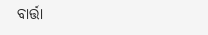ବାର୍ତ୍ତା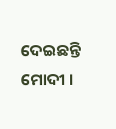ଦେଇଛନ୍ତି ମୋଦୀ ।